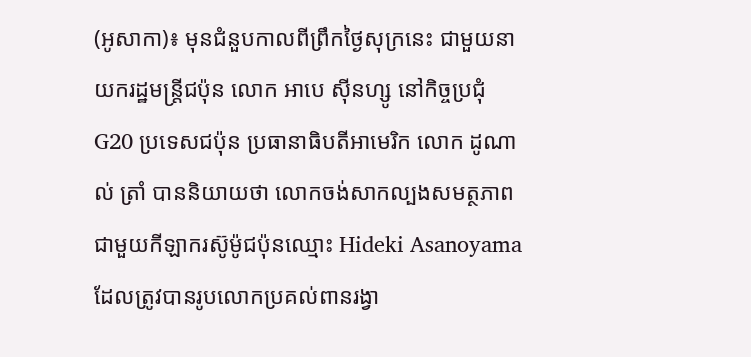(អូសាកា)៖ មុនជំនួបកាលពីព្រឹកថ្ងៃសុក្រនេះ ជាមួយនាយករដ្ឋមន្រ្តីជប៉ុន លោក អាបេ ស៊ីនហ្សូ នៅកិច្ចប្រជុំ G20 ប្រទេសជប៉ុន ប្រធានាធិបតីអាមេរិក លោក ដូណាល់ ត្រាំ បាននិយាយថា លោកចង់សាកល្បងសមត្ថភាព ជាមួយកីឡាករស៊ូម៉ូជប៉ុនឈ្មោះ Hideki Asanoyama ដែលត្រូវបានរូបលោកប្រគល់ពានរង្វា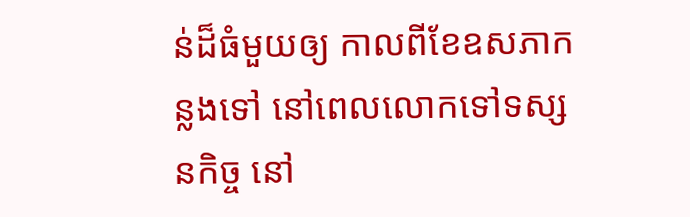ន់ដ៏ធំមួយឲ្យ កាលពីខែឧសភាកន្លងទៅ នៅពេលលោកទៅទស្សនកិច្ច នៅ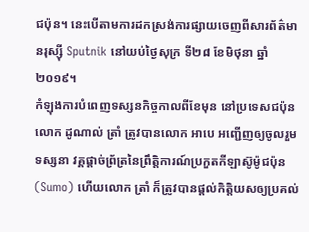ជប៉ុន។ នេះបើតាមការដកស្រង់ការផ្សាយចេញពីសារព័ត៌មានរុស្ស៊ី Sputnik នៅយប់ថ្ងៃសុក្រ ទី២៨ ខែមិថុនា ឆ្នាំ២០១៩។
កំឡុងការបំពេញទស្សនកិច្ចកាលពីខែមុន នៅប្រទេសជប៉ុន លោក ដូណាល់ ត្រាំ ត្រូវបានលោក អាបេ អញ្ជើញឲ្យចូលរួមទស្សនា វគ្គផ្តាច់ព្រ័ត្រនៃព្រឹត្តិការណ៍ប្រកួតកីឡាស៊ូម៉ូជប៉ុន (Sumo) ហើយលោក ត្រាំ ក៏ត្រូវបានផ្តល់កិត្តិយសឲ្យប្រគល់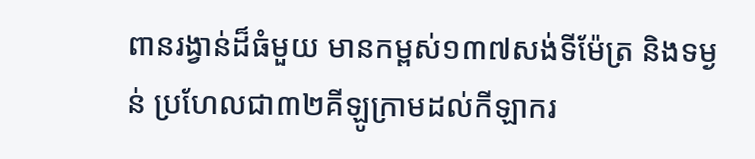ពានរង្វាន់ដ៏ធំមួយ មានកម្ពស់១៣៧សង់ទីម៉ែត្រ និងទម្ងន់ ប្រហែលជា៣២គីឡូក្រាមដល់កីឡាករ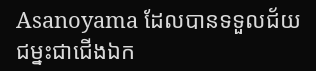Asanoyama ដែលបានទទួលជ័យជម្នះជាជើងឯក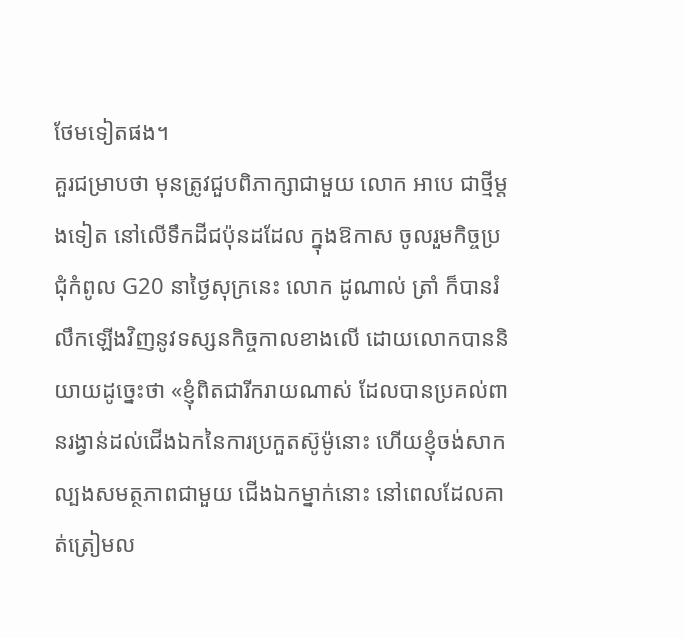ថែមទៀតផង។
គួរជម្រាបថា មុនត្រូវជួបពិភាក្សាជាមួយ លោក អាបេ ជាថ្មីម្តងទៀត នៅលើទឹកដីជប៉ុនដដែល ក្នុងឱកាស ចូលរួមកិច្ចប្រជុំកំពូល G20 នាថ្ងៃសុក្រនេះ លោក ដូណាល់ ត្រាំ ក៏បានរំលឹកឡើងវិញនូវទស្សនកិច្ចកាលខាងលើ ដោយលោកបាននិយាយដូច្នេះថា «ខ្ញុំពិតជារីករាយណាស់ ដែលបានប្រគល់ពានរង្វាន់ដល់ជើងឯកនៃការប្រកួតស៊ូម៉ូនោះ ហើយខ្ញុំចង់សាកល្បងសមត្ថភាពជាមួយ ជើងឯកម្នាក់នោះ នៅពេលដែលគាត់ត្រៀមល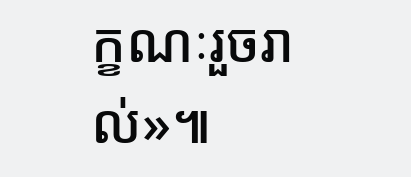ក្ខណៈរួចរាល់»៕